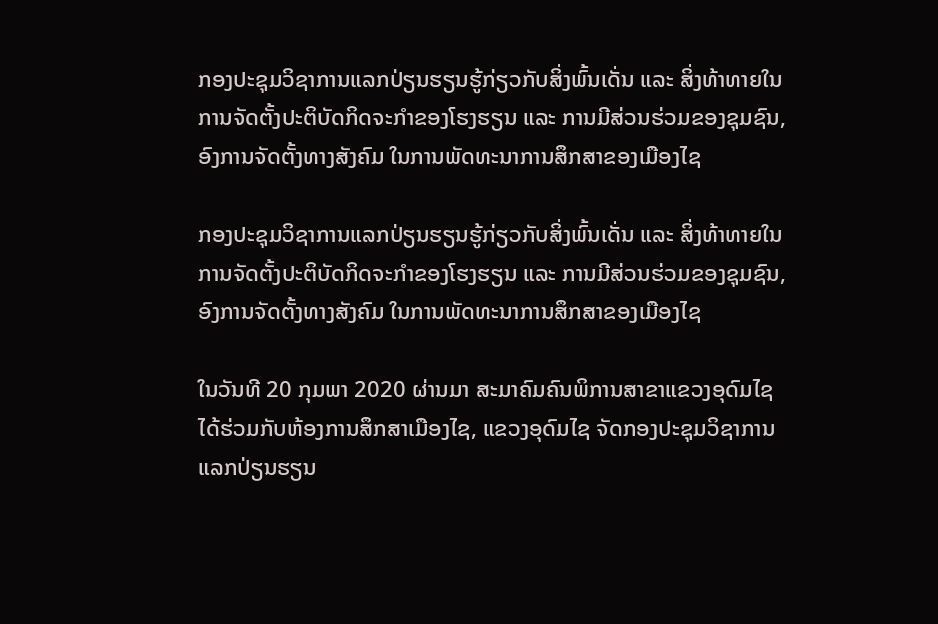ກອງປະຊຸມວິຊາການແລກປ່ຽນຮຽນຮູ້ກ່ຽວກັບສິ່ງພົ້ນເດັ່ນ ແລະ ສິ່ງທ້າທາຍໃນການຈັດຕັ້ງປະຕິບັດກິດຈະກຳຂອງໂຮງຮຽນ ແລະ ການມີສ່ວນຮ່ວມຂອງຊຸມຊົນ,ອົງການຈັດຕັ້ງທາງສັງຄົມ ໃນການພັດທະນາການສຶກສາຂອງເມືອງໄຊ

ກອງປະຊຸມວິຊາການແລກປ່ຽນຮຽນຮູ້ກ່ຽວກັບສິ່ງພົ້ນເດັ່ນ ແລະ ສິ່ງທ້າທາຍໃນການຈັດຕັ້ງປະຕິບັດກິດຈະກຳຂອງໂຮງຮຽນ ແລະ ການມີສ່ວນຮ່ວມຂອງຊຸມຊົນ,ອົງການຈັດຕັ້ງທາງສັງຄົມ ໃນການພັດທະນາການສຶກສາຂອງເມືອງໄຊ

ໃນວັນທີ 20 ກຸມພາ 2020 ຜ່ານມາ ສະມາຄົມຄົນພິການສາຂາແຂວງອຸດົມໄຊໄດ້ຮ່ວມກັບຫ້ອງການສຶກສາເມືອງໄຊ, ແຂວງອຸດົມໄຊ ຈັດກອງປະຊຸມວິຊາການ ແລກປ່ຽນຮຽນ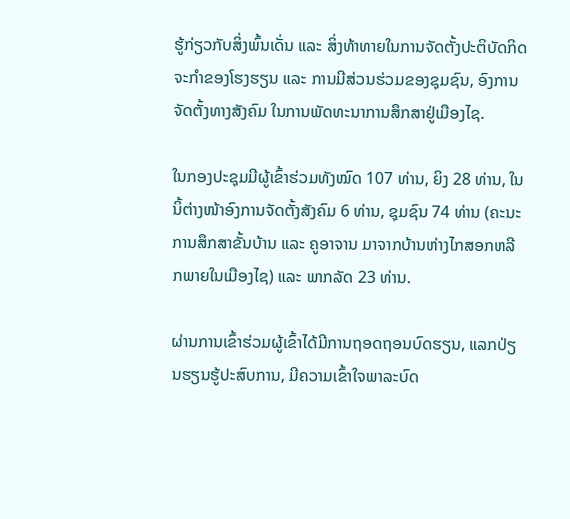ຮູ້ກ່ຽວກັບສິ່ງພົ້ນເດັ່ນ ແລະ ສິ່ງທ້າທາຍໃນການຈັດຕັ້ງປະຕິບັດກິດຈະກຳຂອງໂຮງຮຽນ ແລະ ການມີສ່ວນຮ່ວມຂອງຊຸມຊົນ, ອົງການຈັດຕັ້ງທາງສັງຄົມ ໃນການພັດທະນາການສຶກສາຢູ່ເມືອງໄຊ.

ໃນກອງປະຊຸມມີຜູ້ເຂົ້າຮ່ວມທັງໝົດ 107 ທ່ານ, ຍິງ 28 ທ່ານ, ໃນນິ້ຕ່າງໜ້າອົງການຈັດຕັ້ງສັງຄົມ 6 ທ່ານ, ຊຸມຊົນ 74 ທ່ານ (ຄະນະການສຶກສາຂັ້ນບ້ານ ແລະ ຄູອາຈານ ມາຈາກບ້ານຫ່າງໄກສອກຫລີກພາຍໃນເມືອງໄຊ) ແລະ ພາກລັດ 23 ທ່ານ.

ຜ່ານການເຂົ້າຮ່ວມຜູ້ເຂົ້າໄດ້ມີການຖອດຖອນບົດຮຽນ, ແລກປ່ຽນຮຽນຮູ້ປະສົບການ, ມີຄວາມເຂົ້າໃຈພາລະບົດ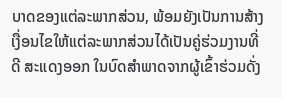ບາດຂອງແຕ່ລະພາກສ່ວນ, ພ້ອມຍັງເປັນການສ້າງເງື່ອນໄຂໃຫ້ແຕ່ລະພາກສ່ວນໄດ້ເປັນຄູ່ຮ່ວມງານທີ່ດີ ສະແດງອອກ ໃນບົດສຳພາດຈາກຜູ້ເຂົ້າຮ່ວມດັ່ງ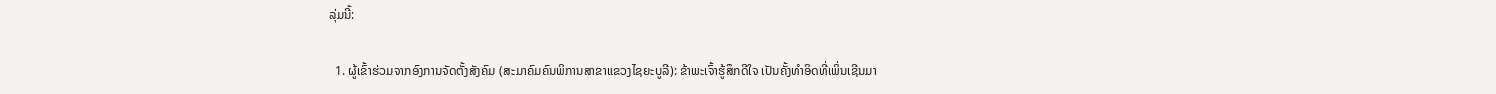ລຸ່ມນີ້:

  1. ຜູ້ເຂົ້າຮ່ວມຈາກອົງການຈັດຕັ້ງສັງຄົມ (ສະມາຄົມຄົນພິການສາຂາແຂວງໄຊຍະບູລີ): ຂ້າພະເຈົ້າຮູ້ສຶກດີໃຈ ເປັນຄັ້ງທຳອິດທີ່ເພິ່ນເຊີນມາ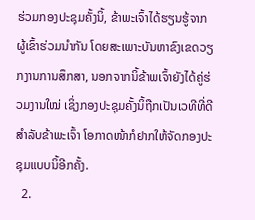ຮ່ວມກອງປະຊຸມຄັ້ງນິ້, ຂ້າພະເຈົ້າໄດ້ຮຽນຮູ້ຈາກຜູ້ເຂົ້າຮ່ວມນຳກັນ ໂດຍສະເພາະບັນຫາຂົງເຂດວຽກງານການສຶກສາ, ນອກຈາກນິ້ຂ້າພເຈົ້າຍັງໄດ້ຄູ່ຮ່ວມງານໃໝ່ ເຊິ່ງກອງປະຊຸມຄັ້ງນິ້ຖືກເປັນເວທີທີ່ດີສຳລັບຂ້າພະເຈົ້າ ໂອກາດໜ້າກໍຢາກໃຫ້ຈັດກອງປະຊຸມແບບນິ້ອີກຄັ້ງ.
  2.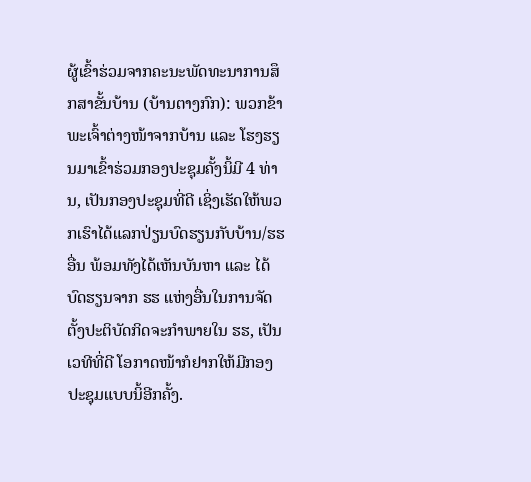ຜູ້ເຂົ້າຮ່ວມຈາກຄະນະພັດທະນາການສຶກສາຂັ້ນບ້ານ (ບ້ານຕາງກົກ): ພວກຂ້າພະເຈົ້າຕ່າງໜ້າຈາກບ້ານ ແລະ ໂຮງຮຽນມາເຂົ້າຮ່ວມກອງປະຊຸມຄັ້ງນິ້ມີ 4 ທ່ານ, ເປັນກອງປະຊຸມທີ່ດີ ເຊິ່ງເຮັດໃຫ້ພວກເຮົາໄດ້ແລກປ່ຽນບົດຮຽນກັບບ້ານ/ຮຮ ອື່ນ ພ້ອມທັງໄດ້ເຫັນບັນຫາ ແລະ ໄດ້ບົດຮຽນຈາກ ຮຮ ແຫ່ງອື່ນໃນການຈັດຕັ້ງປະຕິບັດກິດຈະກຳພາຍໃນ ຮຮ, ເປັນເວທີທີ່ດີ ໂອກາດໜ້າກໍຢາກໃຫ້ມີກອງປະຊຸມແບບນິ້ອີກຄັ້ງ.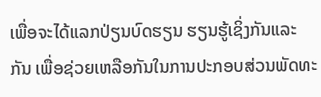ເພື່ອຈະໄດ້ແລກປ່ຽນບົດຮຽນ ຮຽນຮູ້ເຊິ່ງກັນແລະ ກັນ ເພື່ອຊ່ວຍເຫລືອກັນໃນການປະກອບສ່ວນພັດທະ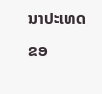ນາປະເທດຂອ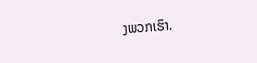ງພວກເຮົາ.